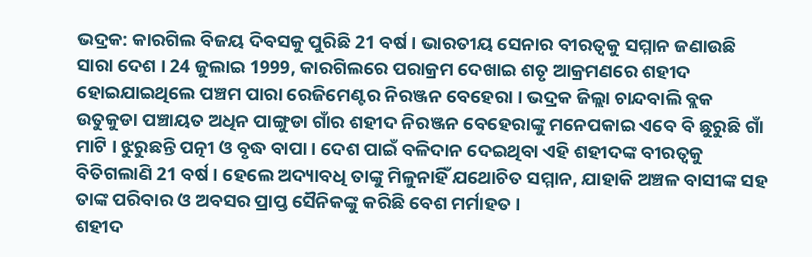ଭଦ୍ରକ: କାରଗିଲ ବିଜୟ ଦିବସକୁ ପୁରିଛି 21 ବର୍ଷ । ଭାରତୀୟ ସେନାର ବୀରତ୍ବକୁ ସମ୍ମାନ ଜଣାଉଛି ସାରା ଦେଶ । 24 ଜୁଲାଇ 1999, କାରଗିଲରେ ପରାକ୍ରମ ଦେଖାଇ ଶତୃ ଆକ୍ରମଣରେ ଶହୀଦ ହୋଇଯାଇଥିଲେ ପଞ୍ଚମ ପାରା ରେଜିମେଣ୍ଟର ନିରଞ୍ଜନ ବେହେରା । ଭଦ୍ରକ ଜିଲ୍ଲା ଚାନ୍ଦବାଲି ବ୍ଲକ ଉତୁକୁଡା ପଞ୍ଚାୟତ ଅଧିନ ପାଙ୍ଗୁଡା ଗାଁର ଶହୀଦ ନିରଞ୍ଜନ ବେହେରାଙ୍କୁ ମନେପକାଇ ଏବେ ବି ଛୁରୁଛି ଗାଁ ମାଟି । ଝୁରୁଛନ୍ତି ପତ୍ନୀ ଓ ବୃଦ୍ଧ ବାପା । ଦେଶ ପାଇଁ ବଳିଦାନ ଦେଇଥିବା ଏହି ଶହୀଦଙ୍କ ବୀରତ୍ବକୁ ବିତିଗଲାଣି 21 ବର୍ଷ । ହେଲେ ଅଦ୍ୟାବଧି ତାଙ୍କୁ ମିଳୁନାହିଁ ଯଥୋଚିତ ସମ୍ମାନ, ଯାହାକି ଅଞ୍ଚଳ ବାସୀଙ୍କ ସହ ତାଙ୍କ ପରିବାର ଓ ଅବସର ପ୍ରାପ୍ତ ସୈନିକଙ୍କୁ କରିଛି ବେଶ ମର୍ମାହତ ।
ଶହୀଦ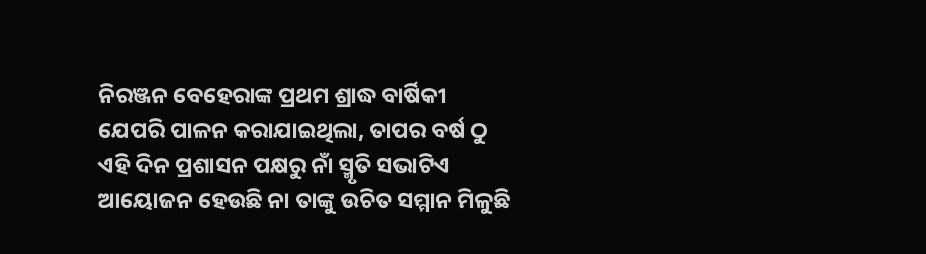ନିରଞ୍ଜନ ବେହେରାଙ୍କ ପ୍ରଥମ ଶ୍ରାଦ୍ଧ ବାର୍ଷିକୀ ଯେପରି ପାଳନ କରାଯାଇଥିଲା, ତାପର ବର୍ଷ ଠୁ ଏହି ଦିନ ପ୍ରଶାସନ ପକ୍ଷରୁ ନାଁ ସ୍ମୃତି ସଭାଟିଏ ଆୟୋଜନ ହେଉଛି ନା ତାଙ୍କୁ ଉଚିତ ସମ୍ମାନ ମିଳୁଛି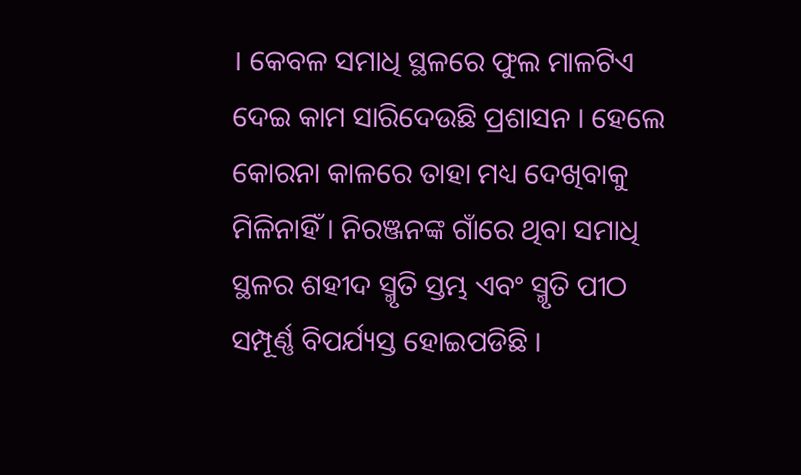। କେବଳ ସମାଧି ସ୍ଥଳରେ ଫୁଲ ମାଳଟିଏ ଦେଇ କାମ ସାରିଦେଉଛି ପ୍ରଶାସନ । ହେଲେ କୋରନା କାଳରେ ତାହା ମଧ୍ୟ ଦେଖିବାକୁ ମିଳିନାହିଁ । ନିରଞ୍ଜନଙ୍କ ଗାଁରେ ଥିବା ସମାଧି ସ୍ଥଳର ଶହୀଦ ସ୍ମୃତି ସ୍ତମ୍ଭ ଏବଂ ସ୍ମୃତି ପୀଠ ସମ୍ପୂର୍ଣ୍ଣ ବିପର୍ଯ୍ୟସ୍ତ ହୋଇପଡିଛି ।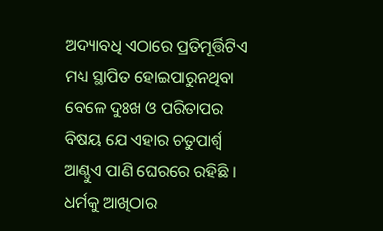ଅଦ୍ୟାବଧି ଏଠାରେ ପ୍ରତିମୂର୍ତ୍ତିଟିଏ ମଧ୍ୟ ସ୍ଥାପିତ ହୋଇପାରୁନଥିବା ବେଳେ ଦୁଃଖ ଓ ପରିତାପର ବିଷୟ ଯେ ଏହାର ଚତୁପାର୍ଶ୍ବ ଆଣ୍ଠୁଏ ପାଣି ଘେରରେ ରହିଛି । ଧର୍ମକୁ ଆଖିଠାର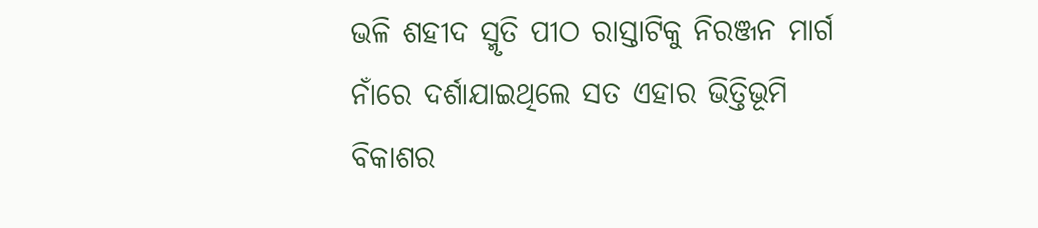ଭଳି ଶହୀଦ ସ୍ମୃତି ପୀଠ ରାସ୍ତାଟିକୁ ନିରଞ୍ଜନ ମାର୍ଗ ନାଁରେ ଦର୍ଶାଯାଇଥିଲେ ସତ ଏହାର ଭିତ୍ତିଭୂମି ବିକାଶର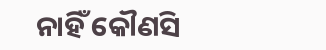ନାହିଁ କୌଣସି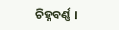ଚିହ୍ନବର୍ଣ୍ଣ ।